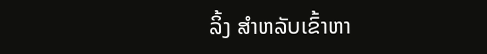ລິ້ງ ສຳຫລັບເຂົ້າຫາ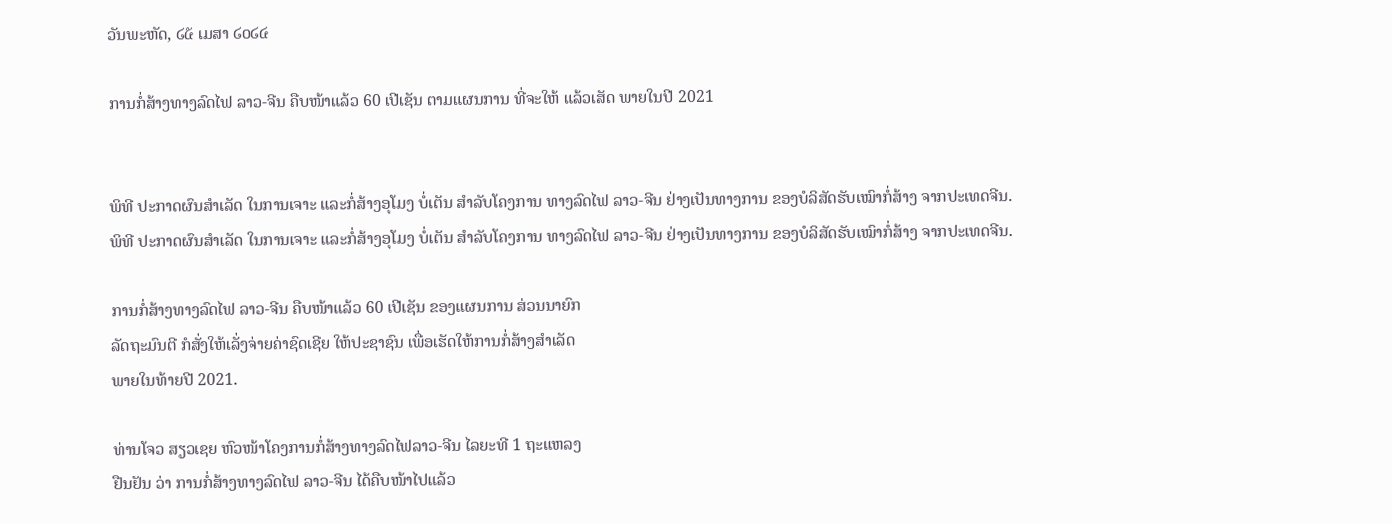ວັນພະຫັດ, ໒໕ ເມສາ ໒໐໒໔

ການກໍ່ສ້າງທາງລົດໄຟ ລາວ-ຈີນ ຄືບໜ້າແລ້ວ 60 ເປີເຊັນ ຕາມແຜນການ ທີ່ຈະໃຫ້ ແລ້ວເສັດ ພາຍໃນປີ 2021


ພິທີ ປະກາດຜົນສຳເລັດ ໃນການເຈາະ ແລະກໍ່ສ້າງອຸໂມງ ບໍ່ເຕັນ ສຳລັບໂຄງການ ທາງລົດໄຟ ລາວ-ຈີນ ຢ່າງເປັນທາງການ ຂອງບໍລິສັດຮັບເໝົາກໍ່ສ້າງ ຈາກປະເທດຈີນ.
ພິທີ ປະກາດຜົນສຳເລັດ ໃນການເຈາະ ແລະກໍ່ສ້າງອຸໂມງ ບໍ່ເຕັນ ສຳລັບໂຄງການ ທາງລົດໄຟ ລາວ-ຈີນ ຢ່າງເປັນທາງການ ຂອງບໍລິສັດຮັບເໝົາກໍ່ສ້າງ ຈາກປະເທດຈີນ.

ການກໍ່ສ້າງທາງລົດໄຟ ລາວ-ຈີນ ຄືບໜ້າແລ້ວ 60 ເປີເຊັນ ຂອງແຜນການ ສ່ວນນາຍົກ
ລັດຖະມົນຕີ ກໍສັ່ງໃຫ້ເລັ່ງຈ່າຍຄ່າຊົດເຊີຍ ໃຫ້ປະຊາຊົນ ເພື່ອເຮັດໃຫ້ການກໍ່ສ້າງສຳເລັດ
ພາຍໃນທ້າຍປີ 2021.

ທ່ານໂຈວ ສຽວເຊຍ ຫົວໜ້າໂຄງການກໍ່ສ້າງທາງລົດໄຟລາວ-ຈີນ ໄລຍະທີ 1 ຖະແຫລງ
ຢືນຢັນ ວ່າ ການກໍ່ສ້າງທາງລົດໄຟ ລາວ-ຈີນ ໄດ້ຄືບໜ້າໄປແລ້ວ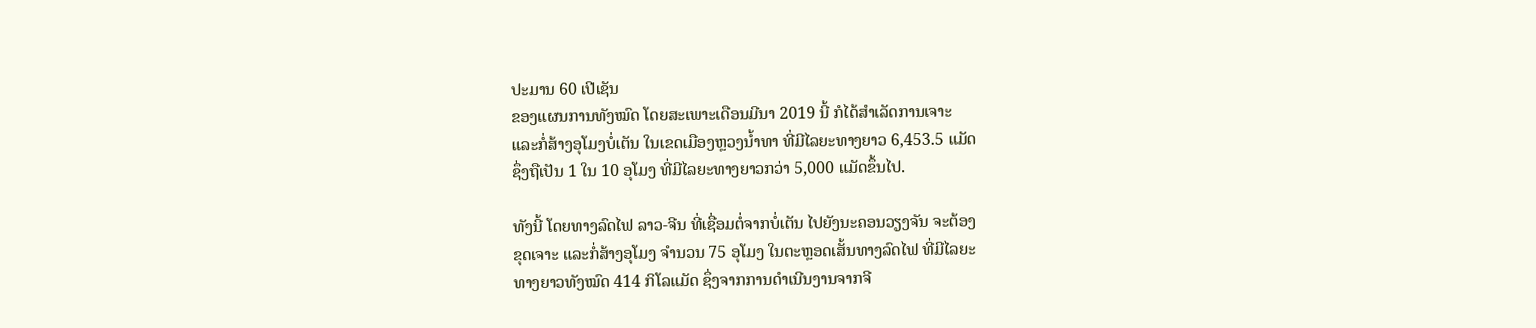ປະມານ 60 ເປີເຊັນ
ຂອງແຜນການທັງໝົດ ໂດຍສະເພາະເດືອນມີນາ 2019 ນີ້ ກໍໄດ້ສຳເລັດການເຈາະ
ແລະກໍ່ສ້າງອຸໂມງບໍ່ເຕັນ ໃນເຂດເມືອງຫຼວງນ້ຳທາ ທີ່ມີໄລຍະທາງຍາວ 6,453.5 ແມັດ
ຊຶ່ງຖືເປັນ 1 ໃນ 10 ອຸໂມງ ທີ່ມີໄລຍະທາງຍາວກວ່າ 5,000 ແມັດຂຶ້ນໄປ.

ທັງນີ້ ໂດຍທາງລົດໄຟ ລາວ-ຈີນ ທີ່ເຊື່ອມຕໍ່ຈາກບໍ່ເຕັນ ໄປຍັງນະຄອນວຽງຈັນ ຈະຕ້ອງ
ຂຸດເຈາະ ແລະກໍ່ສ້າງອຸໂມງ ຈຳນວນ 75 ອຸໂມງ ໃນຕະຫຼອດເສັ້ນທາງລົດໄຟ ທີ່ມີໄລຍະ
ທາງຍາວທັງໝົດ 414 ກິໂລແມັດ ຊຶ່ງຈາກການດຳເນີນງານຈາກຈີ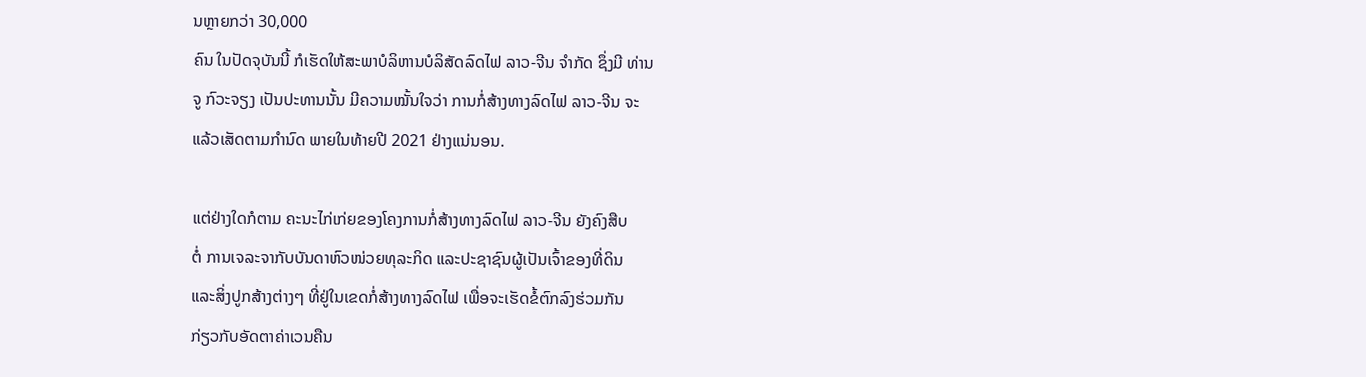ນຫຼາຍກວ່າ 30,000
ຄົນ ໃນປັດຈຸບັນນີ້ ກໍເຮັດໃຫ້ສະພາບໍລິຫານບໍລິສັດລົດໄຟ ລາວ-ຈີນ ຈຳກັດ ຊຶ່ງມີ ທ່ານ
ຈູ ກົວະຈຽງ ເປັນປະທານນັ້ນ ມີຄວາມໝັ້ນໃຈວ່າ ການກໍ່ສ້າງທາງລົດໄຟ ລາວ-ຈີນ ຈະ
ແລ້ວເສັດຕາມກຳນົດ ພາຍໃນທ້າຍປີ 2021 ຢ່າງແນ່ນອນ.

ແຕ່ຢ່າງໃດກໍຕາມ ຄະນະໄກ່ເກ່ຍຂອງໂຄງການກໍ່ສ້າງທາງລົດໄຟ ລາວ-ຈີນ ຍັງຄົງສືບ
ຕໍ່ ການເຈລະຈາກັບບັນດາຫົວໜ່ວຍທຸລະກິດ ແລະປະຊາຊົນຜູ້ເປັນເຈົ້າຂອງທີ່ດິນ
ແລະສິ່ງປູກສ້າງຕ່າງໆ ທີ່ຢູ່ໃນເຂດກໍ່ສ້າງທາງລົດໄຟ ເພື່ອຈະເຮັດຂໍ້ຕົກລົງຮ່ວມກັນ
ກ່ຽວກັບອັດຕາຄ່າເວນຄືນ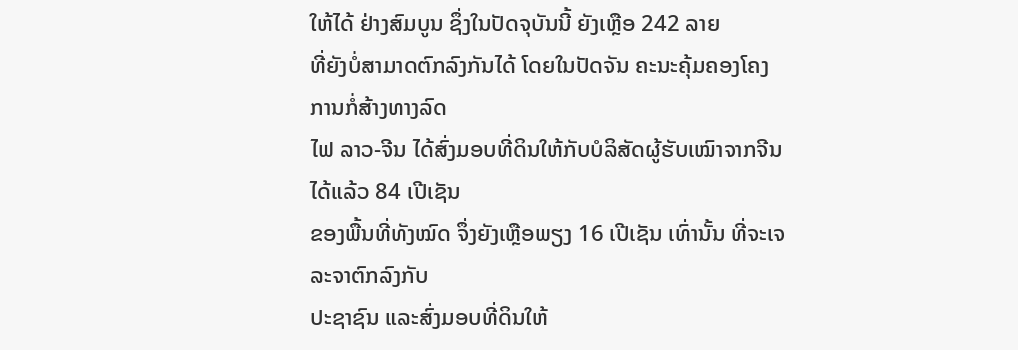ໃຫ້ໄດ້ ຢ່າງສົມບູນ ຊຶ່ງໃນປັດຈຸບັນນີ້ ຍັງເຫຼືອ 242 ລາຍ
ທີ່ຍັງບໍ່ສາມາດຕົກລົງກັນໄດ້ ໂດຍໃນປັດຈັນ ຄະນະຄຸ້ມຄອງໂຄງການກໍ່ສ້າງທາງລົດ
ໄຟ ລາວ-ຈີນ ໄດ້ສົ່ງມອບທີ່ດິນໃຫ້ກັບບໍລິສັດຜູ້ຮັບເໝົາຈາກຈີນໄດ້ແລ້ວ 84 ເປີເຊັນ
ຂອງພື້ນທີ່ທັງໝົດ ຈຶ່ງຍັງເຫຼືອພຽງ 16 ເປີເຊັນ ເທົ່ານັ້ນ ທີ່ຈະເຈລະຈາຕົກລົງກັບ
ປະຊາຊົນ ແລະສົ່ງມອບທີ່ດິນໃຫ້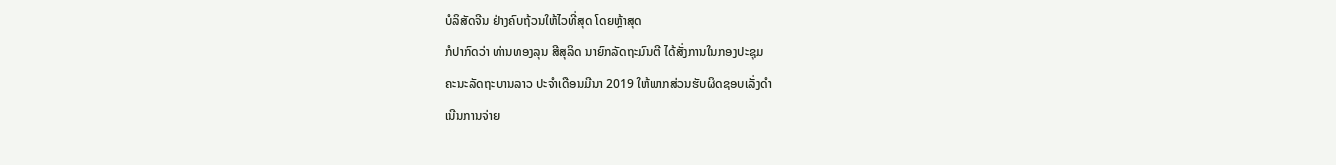ບໍລິສັດຈີນ ຢ່າງຄົບຖ້ວນໃຫ້ໄວທີ່ສຸດ ໂດຍຫຼ້າສຸດ
ກໍປາກົດວ່າ ທ່ານທອງລຸນ ສີສຸລິດ ນາຍົກລັດຖະມົນຕີ ໄດ້ສັ່ງການໃນກອງປະຊຸມ
ຄະນະລັດຖະບານລາວ ປະຈຳເດືອນມີນາ 2019 ໃຫ້ພາກສ່ວນຮັບຜິດຊອບເລັ່ງດຳ
ເນີນການຈ່າຍ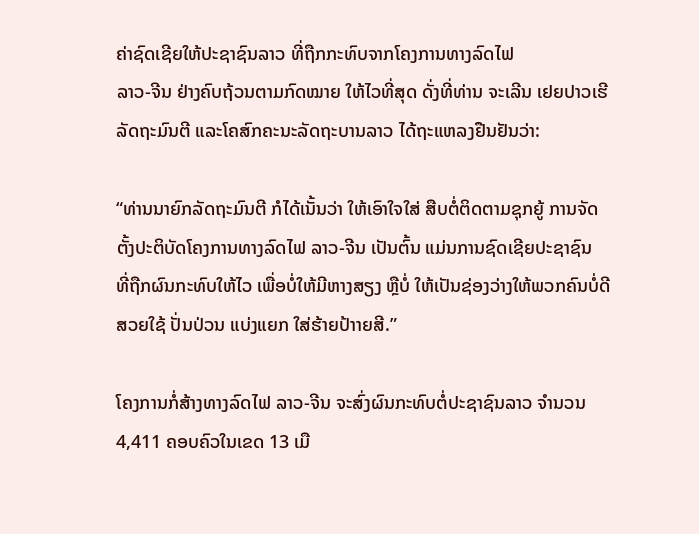ຄ່າຊົດເຊີຍໃຫ້ປະຊາຊົນລາວ ທີ່ຖືກກະທົບຈາກໂຄງການທາງລົດໄຟ
ລາວ-ຈີນ ຢ່າງຄົບຖ້ວນຕາມກົດໝາຍ ໃຫ້ໄວທີ່ສຸດ ດັ່ງທີ່ທ່ານ ຈະເລີນ ເຢຍປາວເຮີ
ລັດຖະມົນຕີ ແລະໂຄສົກຄະນະລັດຖະບານລາວ ໄດ້ຖະແຫລງຢືນຢັນວ່າ:

“ທ່ານນາຍົກລັດຖະມົນຕີ ກໍໄດ້ເນັ້ນວ່າ ໃຫ້ເອົາໃຈໃສ່ ສືບຕໍ່ຕິດຕາມຊຸກຍູ້ ການຈັດ
ຕັ້ງປະຕິບັດໂຄງການທາງລົດໄຟ ລາວ-ຈີນ ເປັນຕົ້ນ ແມ່ນການຊົດເຊີຍປະຊາຊົນ
ທີ່ຖືກຜົນກະທົບໃຫ້ໄວ ເພື່ອບໍ່ໃຫ້ມີຫາງສຽງ ຫຼືບໍ່ ໃຫ້ເປັນຊ່ອງວ່າງໃຫ້ພວກຄົນບໍ່ດີ
ສວຍໃຊ້ ປັ່ນປ່ວນ ແບ່ງແຍກ ໃສ່ຮ້າຍປ້າາຍສີ.”

ໂຄງການກໍ່ສ້າງທາງລົດໄຟ ລາວ-ຈີນ ຈະສົ່ງຜົນກະທົບຕໍ່ປະຊາຊົນລາວ ຈຳນວນ
4,411 ຄອບຄົວໃນເຂດ 13 ເມື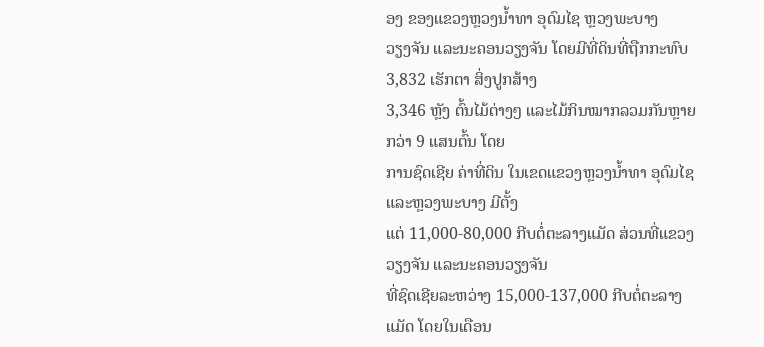ອງ ຂອງແຂວງຫຼວງນ້ຳທາ ອຸດົມໄຊ ຫຼວງພະບາງ
ວຽງຈັນ ແລະນະຄອນວຽງຈັນ ໂດຍມີທີ່ດິນທີ່ຖືກກະທົບ 3,832 ເຮັກຕາ ສິ່ງປູກສ້າງ
3,346 ຫຼັງ ຕົ້ນໄມ້ຕ່າງໆ ແລະໄມ້ກິນໝາກລວມກັນຫຼາຍກວ່າ 9 ແສນຕົ້ນ ໂດຍ
ການຊົດເຊີຍ ຄ່າທີ່ດິນ ໃນເຂດແຂວງຫຼວງນ້ຳທາ ອຸດົມໄຊ ແລະຫຼວງພະບາງ ມີຕັ້ງ
ແຕ່ 11,000-80,000 ກີບຕໍ່ຕະລາງແມັດ ສ່ວນທີ່ແຂວງວຽງຈັນ ແລະນະຄອນວຽງຈັນ
ທີ່ຊົດເຊີຍລະຫວ່າງ 15,000-137,000 ກີບຕໍ່ຕະລາງແມັດ ໂດຍໃນເດືອນ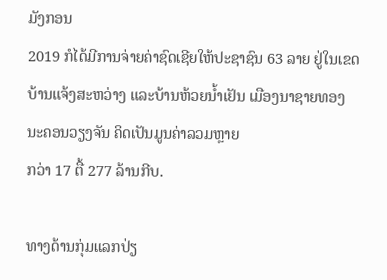ມັງກອນ
2019 ກໍໄດ້ມີການຈ່າຍຄ່າຊົດເຊີຍໃຫ້ປະຊາຊົນ 63 ລາຍ ຢູ່ໃນເຂດບ້ານແຈ້ງສະຫວ່າງ ແລະບ້ານຫ້ວຍນ້ຳເຢັນ ເມືອງນາຊາຍທອງ ນະຄອນວຽງຈັນ ຄິດເປັນມູນຄ່າລວມຫຼາຍ
ກວ່າ 17 ຕື້ 277 ລ້ານກີບ.

ທາງດ້ານກຸ່ມແລກປ່ຽ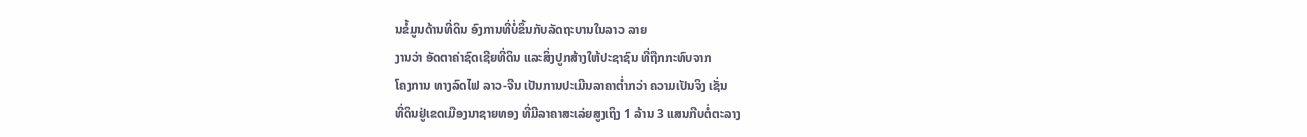ນຂໍ້ມູນດ້ານທີ່ດິນ ອົງການທີ່ບໍ່ຂຶ້ນກັບລັດຖະບານໃນລາວ ລາຍ
ງານວ່າ ອັດຕາຄ່າຊົດເຊີຍທີ່ດິນ ແລະສິ່ງປູກສ້າງໃຫ້ປະຊາຊົນ ທີ່ຖືກກະທົບຈາກ
ໂຄງການ ທາງລົດໄຟ ລາວ-ຈີນ ເປັນການປະເມີນລາຄາຕ່ຳກວ່າ ຄວາມເປັນຈິງ ເຊັ່ນ
ທີ່ດິນຢູ່ເຂດເມືອງນາຊາຍທອງ ທີ່ມີລາຄາສະເລ່ຍສູງເຖິງ 1 ລ້ານ 3 ແສນກີບຕໍ່ຕະລາງ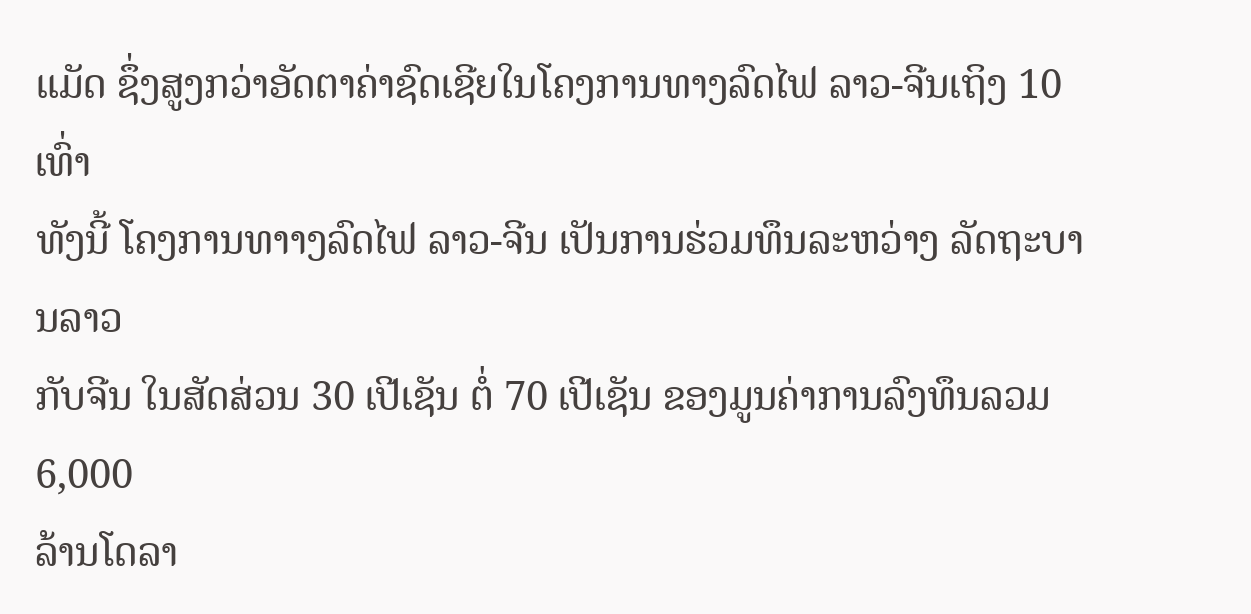ແມັດ ຊຶ່ງສູງກວ່າອັດຕາຄ່າຊົດເຊີຍໃນໂຄງການທາງລົດໄຟ ລາວ-ຈີນເຖິງ 10 ເທົ່າ
ທັງນີ້ ໂຄງການທາາງລົດໄຟ ລາວ-ຈີນ ເປັນການຮ່ວມທຶນລະຫວ່າງ ລັດຖະບານລາວ
ກັບຈີນ ໃນສັດສ່ວນ 30 ເປີເຊັນ ຕໍ່ 70 ເປີເຊັນ ຂອງມູນຄ່າການລົງທຶນລວມ 6,000
ລ້ານໂດລາ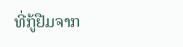ທີ່ກູ້ຢືມຈາກ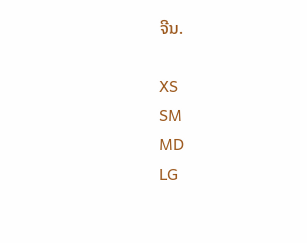ຈີນ.

XS
SM
MD
LG